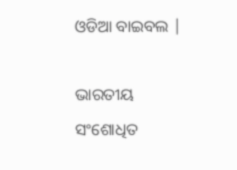ଓଡିଆ ବାଇବଲ |

ଭାରତୀୟ ସଂଶୋଧିତ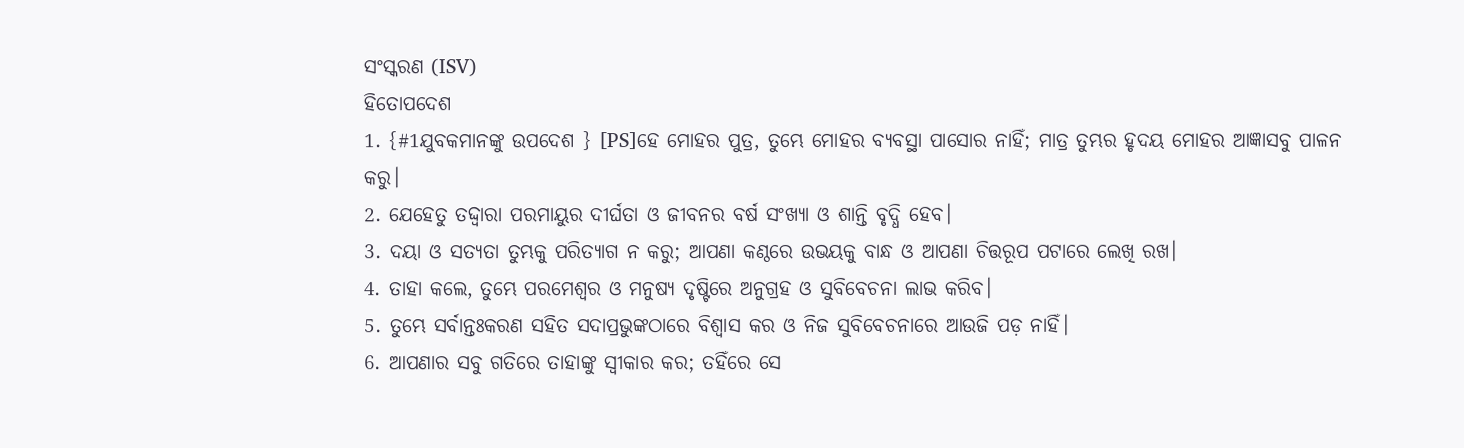ସଂସ୍କରଣ (ISV)
ହିତୋପଦେଶ
1. {#1ଯୁବକମାନଙ୍କୁ ଉପଦେଶ } [PS]ହେ ମୋହର ପୁତ୍ର, ତୁମ୍ଭେ ମୋହର ବ୍ୟବସ୍ଥା ପାସୋର ନାହିଁ; ମାତ୍ର ତୁମ୍ଭର ହୃଦୟ ମୋହର ଆଜ୍ଞାସବୁ ପାଳନ କରୁ।
2. ଯେହେତୁ ତଦ୍ଦ୍ୱାରା ପରମାୟୁର ଦୀର୍ଘତା ଓ ଜୀବନର ବର୍ଷ ସଂଖ୍ୟା ଓ ଶାନ୍ତି ବୃଦ୍ଧି ହେବ।
3. ଦୟା ଓ ସତ୍ୟତା ତୁମ୍ଭକୁ ପରିତ୍ୟାଗ ନ କରୁ; ଆପଣା କଣ୍ଠରେ ଉଭୟକୁ ବାନ୍ଧ ଓ ଆପଣା ଚିତ୍ତରୂପ ପଟାରେ ଲେଖି ରଖ।
4. ତାହା କଲେ, ତୁମ୍ଭେ ପରମେଶ୍ୱର ଓ ମନୁଷ୍ୟ ଦୃଷ୍ଟିରେ ଅନୁଗ୍ରହ ଓ ସୁବିବେଚନା ଲାଭ କରିବ।
5. ତୁମ୍ଭେ ସର୍ବାନ୍ତଃକରଣ ସହିତ ସଦାପ୍ରଭୁଙ୍କଠାରେ ବିଶ୍ୱାସ କର ଓ ନିଜ ସୁବିବେଚନାରେ ଆଉଜି ପଡ଼ ନାହିଁ।
6. ଆପଣାର ସବୁ ଗତିରେ ତାହାଙ୍କୁ ସ୍ୱୀକାର କର; ତହିଁରେ ସେ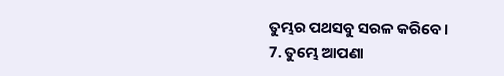ତୁମ୍ଭର ପଥସବୁ ସରଳ କରିବେ।
7. ତୁମ୍ଭେ ଆପଣା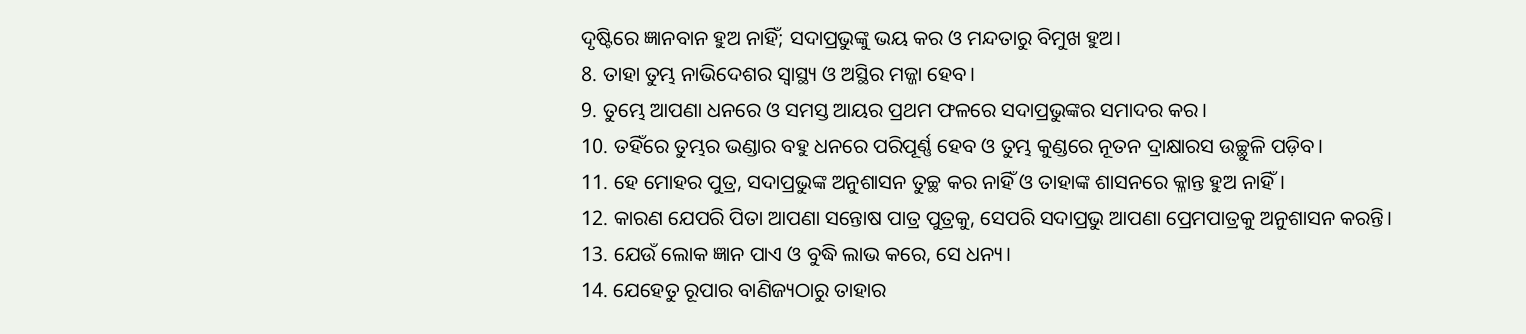ଦୃଷ୍ଟିରେ ଜ୍ଞାନବାନ ହୁଅ ନାହିଁ; ସଦାପ୍ରଭୁଙ୍କୁ ଭୟ କର ଓ ମନ୍ଦତାରୁ ବିମୁଖ ହୁଅ।
8. ତାହା ତୁମ୍ଭ ନାଭିଦେଶର ସ୍ୱାସ୍ଥ୍ୟ ଓ ଅସ୍ଥିର ମଜ୍ଜା ହେବ।
9. ତୁମ୍ଭେ ଆପଣା ଧନରେ ଓ ସମସ୍ତ ଆୟର ପ୍ରଥମ ଫଳରେ ସଦାପ୍ରଭୁଙ୍କର ସମାଦର କର।
10. ତହିଁରେ ତୁମ୍ଭର ଭଣ୍ଡାର ବହୁ ଧନରେ ପରିପୂର୍ଣ୍ଣ ହେବ ଓ ତୁମ୍ଭ କୁଣ୍ଡରେ ନୂତନ ଦ୍ରାକ୍ଷାରସ ଉଚ୍ଛୁଳି ପଡ଼ିବ।
11. ହେ ମୋହର ପୁତ୍ର, ସଦାପ୍ରଭୁଙ୍କ ଅନୁଶାସନ ତୁଚ୍ଛ କର ନାହିଁ ଓ ତାହାଙ୍କ ଶାସନରେ କ୍ଳାନ୍ତ ହୁଅ ନାହିଁ।
12. କାରଣ ଯେପରି ପିତା ଆପଣା ସନ୍ତୋଷ ପାତ୍ର ପୁତ୍ରକୁ, ସେପରି ସଦାପ୍ରଭୁ ଆପଣା ପ୍ରେମପାତ୍ରକୁ ଅନୁଶାସନ କରନ୍ତି।
13. ଯେଉଁ ଲୋକ ଜ୍ଞାନ ପାଏ ଓ ବୁଦ୍ଧି ଲାଭ କରେ, ସେ ଧନ୍ୟ।
14. ଯେହେତୁ ରୂପାର ବାଣିଜ୍ୟଠାରୁ ତାହାର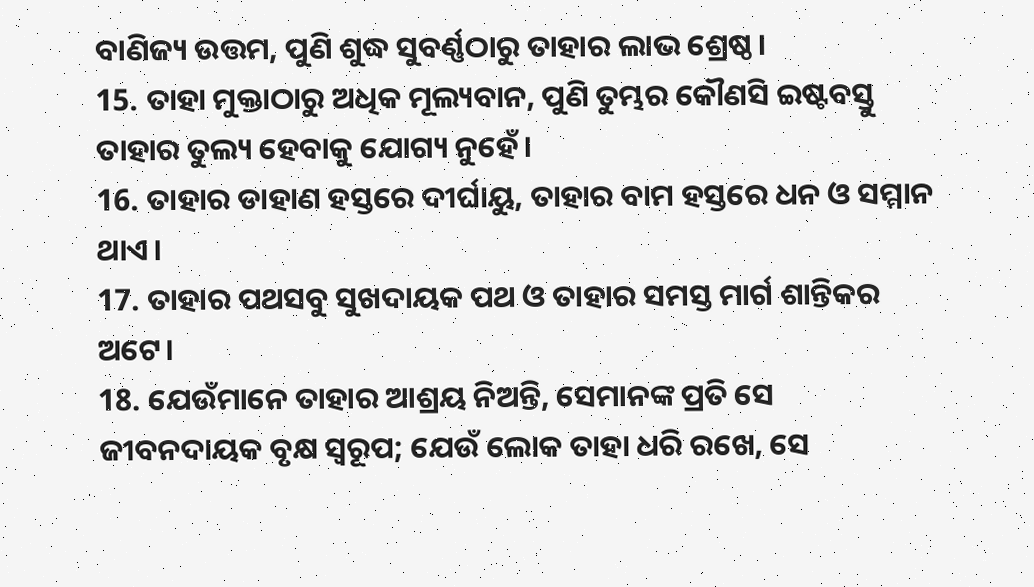ବାଣିଜ୍ୟ ଉତ୍ତମ, ପୁଣି ଶୁଦ୍ଧ ସୁବର୍ଣ୍ଣଠାରୁ ତାହାର ଲାଭ ଶ୍ରେଷ୍ଠ।
15. ତାହା ମୁକ୍ତାଠାରୁ ଅଧିକ ମୂଲ୍ୟବାନ, ପୁଣି ତୁମ୍ଭର କୌଣସି ଇଷ୍ଟବସ୍ତୁ ତାହାର ତୁଲ୍ୟ ହେବାକୁ ଯୋଗ୍ୟ ନୁହେଁ।
16. ତାହାର ଡାହାଣ ହସ୍ତରେ ଦୀର୍ଘାୟୁ, ତାହାର ବାମ ହସ୍ତରେ ଧନ ଓ ସମ୍ମାନ ଥାଏ।
17. ତାହାର ପଥସବୁ ସୁଖଦାୟକ ପଥ ଓ ତାହାର ସମସ୍ତ ମାର୍ଗ ଶାନ୍ତିକର ଅଟେ।
18. ଯେଉଁମାନେ ତାହାର ଆଶ୍ରୟ ନିଅନ୍ତି, ସେମାନଙ୍କ ପ୍ରତି ସେ ଜୀବନଦାୟକ ବୃକ୍ଷ ସ୍ୱରୂପ; ଯେଉଁ ଲୋକ ତାହା ଧରି ରଖେ, ସେ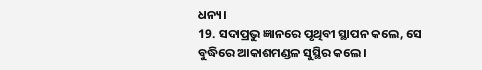ଧନ୍ୟ।
19. ସଦାପ୍ରଭୁ ଜ୍ଞାନରେ ପୃଥିବୀ ସ୍ଥାପନ କଲେ, ସେ ବୁଦ୍ଧିରେ ଆକାଶମଣ୍ଡଳ ସୁସ୍ଥିର କଲେ।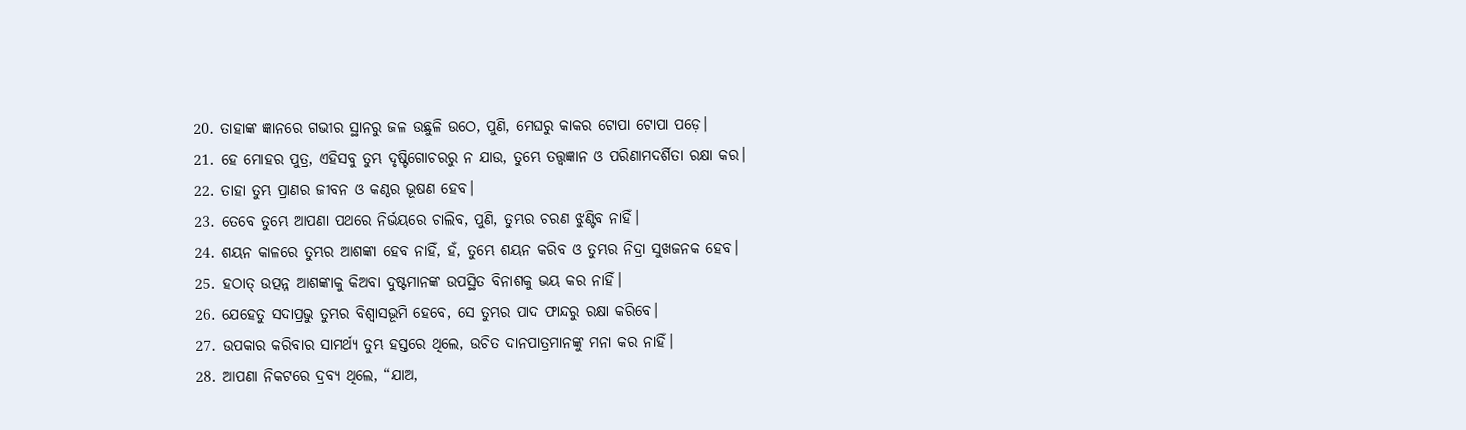20. ତାହାଙ୍କ ଜ୍ଞାନରେ ଗଭୀର ସ୍ଥାନରୁ ଜଳ ଉଛୁଳି ଉଠେ, ପୁଣି, ମେଘରୁ କାକର ଟୋପା ଟୋପା ପଡ଼େ।
21. ହେ ମୋହର ପୁତ୍ର, ଏହିସବୁ ତୁମ୍ଭ ଦୃଷ୍ଟିଗୋଚରରୁ ନ ଯାଉ, ତୁମ୍ଭେ ତତ୍ତ୍ୱଜ୍ଞାନ ଓ ପରିଣାମଦର୍ଶିତା ରକ୍ଷା କର।
22. ତାହା ତୁମ୍ଭ ପ୍ରାଣର ଜୀବନ ଓ କଣ୍ଠର ଭୂଷଣ ହେବ।
23. ତେବେ ତୁମ୍ଭେ ଆପଣା ପଥରେ ନିର୍ଭୟରେ ଚାଲିବ, ପୁଣି, ତୁମ୍ଭର ଚରଣ ଝୁଣ୍ଟିବ ନାହିଁ।
24. ଶୟନ କାଳରେ ତୁମ୍ଭର ଆଶଙ୍କା ହେବ ନାହିଁ, ହଁ, ତୁମ୍ଭେ ଶୟନ କରିବ ଓ ତୁମ୍ଭର ନିଦ୍ରା ସୁଖଜନକ ହେବ।
25. ହଠାତ୍‍ ଉତ୍ପନ୍ନ ଆଶଙ୍କାକୁ କିଅବା ଦୁଷ୍ଟମାନଙ୍କ ଉପସ୍ଥିତ ବିନାଶକୁ ଭୟ କର ନାହିଁ।
26. ଯେହେତୁ ସଦାପ୍ରଭୁ ତୁମ୍ଭର ବିଶ୍ୱାସଭୂମି ହେବେ, ସେ ତୁମ୍ଭର ପାଦ ଫାନ୍ଦରୁ ରକ୍ଷା କରିବେ।
27. ଉପକାର କରିବାର ସାମର୍ଥ୍ୟ ତୁମ୍ଭ ହସ୍ତରେ ଥିଲେ, ଉଚିତ ଦାନପାତ୍ରମାନଙ୍କୁ ମନା କର ନାହିଁ।
28. ଆପଣା ନିକଟରେ ଦ୍ରବ୍ୟ ଥିଲେ, “ଯାଅ,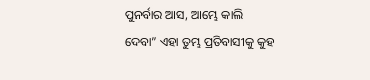ପୁନର୍ବାର ଆସ, ଆମ୍ଭେ କାଲି ଦେବା” ଏହା ତୁମ୍ଭ ପ୍ରତିବାସୀକୁ କୁହ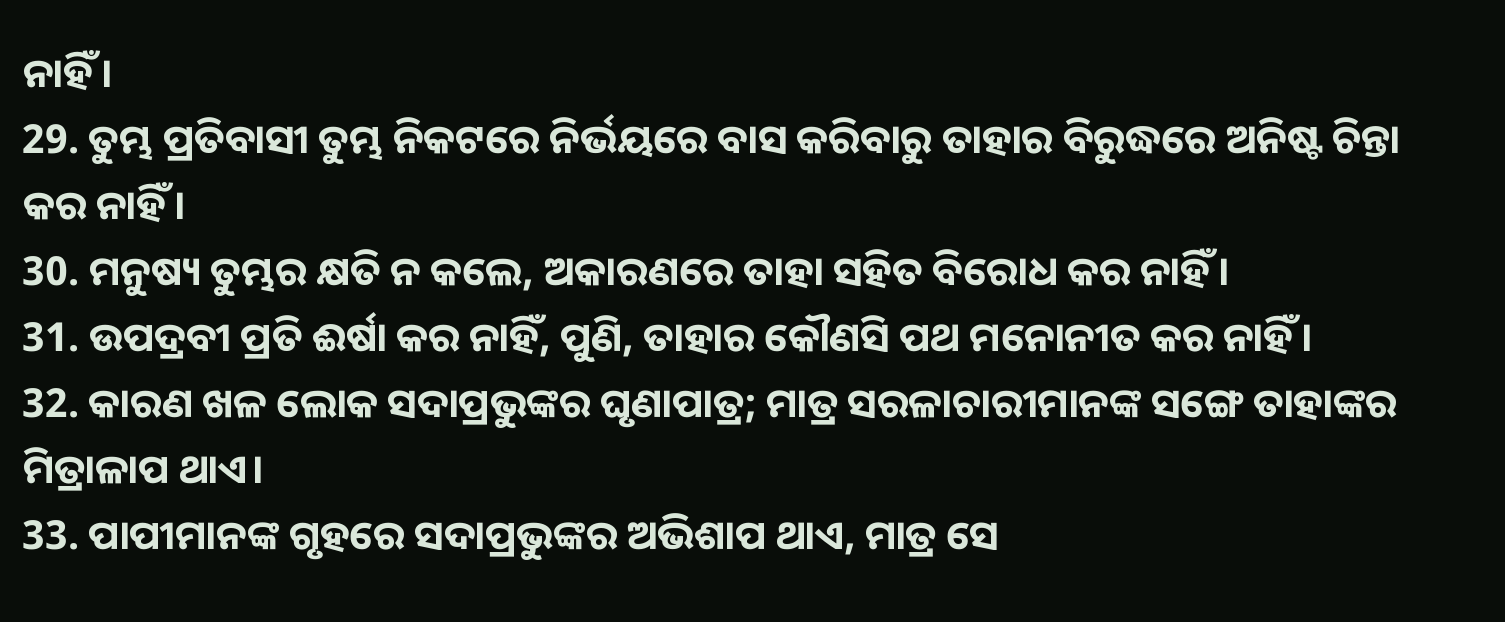ନାହିଁ।
29. ତୁମ୍ଭ ପ୍ରତିବାସୀ ତୁମ୍ଭ ନିକଟରେ ନିର୍ଭୟରେ ବାସ କରିବାରୁ ତାହାର ବିରୁଦ୍ଧରେ ଅନିଷ୍ଟ ଚିନ୍ତା କର ନାହିଁ।
30. ମନୁଷ୍ୟ ତୁମ୍ଭର କ୍ଷତି ନ କଲେ, ଅକାରଣରେ ତାହା ସହିତ ବିରୋଧ କର ନାହିଁ।
31. ଉପଦ୍ରବୀ ପ୍ରତି ଈର୍ଷା କର ନାହିଁ, ପୁଣି, ତାହାର କୌଣସି ପଥ ମନୋନୀତ କର ନାହିଁ।
32. କାରଣ ଖଳ ଲୋକ ସଦାପ୍ରଭୁଙ୍କର ଘୃଣାପାତ୍ର; ମାତ୍ର ସରଳାଚାରୀମାନଙ୍କ ସଙ୍ଗେ ତାହାଙ୍କର ମିତ୍ରାଳାପ ଥାଏ।
33. ପାପୀମାନଙ୍କ ଗୃହରେ ସଦାପ୍ରଭୁଙ୍କର ଅଭିଶାପ ଥାଏ, ମାତ୍ର ସେ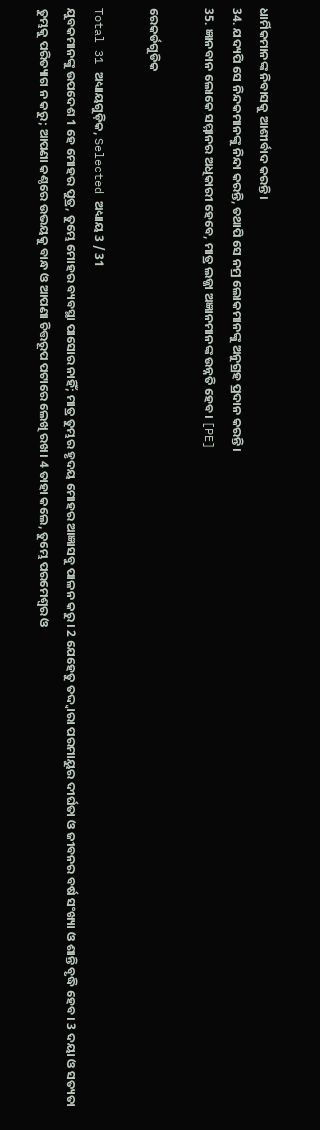ଧାର୍ମିକମାନଙ୍କ ନିବାସକୁ ଆଶୀର୍ବାଦ କରନ୍ତି।
34. ଯଦ୍ୟପି ସେ ନିନ୍ଦକମାନଙ୍କୁ ନିନ୍ଦା କରନ୍ତି, ତଥାପି ସେ ନମ୍ର ଲୋକମାନଙ୍କୁ ଅନୁଗ୍ରହ ପ୍ରଦାନ କରନ୍ତି।
35. ଜ୍ଞାନବାନ ଲୋକେ ସମ୍ମାନର ଅଧିକାରୀ ହେବେ, ମାତ୍ର ଲଜ୍ଜା ଅଜ୍ଞାନମାନଙ୍କ ଉନ୍ନତି ହେବ। [PE]

ରେକର୍ଡଗୁଡିକ

Total 31 ଅଧ୍ୟାୟଗୁଡ଼ିକ, Selected ଅଧ୍ୟାୟ 3 / 31
ଯୁବକମାନଙ୍କୁ ଉପଦେଶ 1 ହେ ମୋହର ପୁତ୍ର, ତୁମ୍ଭେ ମୋହର ବ୍ୟବସ୍ଥା ପାସୋର ନାହିଁ; ମାତ୍ର ତୁମ୍ଭର ହୃଦୟ ମୋହର ଆଜ୍ଞାସବୁ ପାଳନ କରୁ। 2 ଯେହେତୁ ତଦ୍ଦ୍ୱାରା ପରମାୟୁର ଦୀର୍ଘତା ଓ ଜୀବନର ବର୍ଷ ସଂଖ୍ୟା ଓ ଶାନ୍ତି ବୃଦ୍ଧି ହେବ। 3 ଦୟା ଓ ସତ୍ୟତା ତୁମ୍ଭକୁ ପରିତ୍ୟାଗ ନ କରୁ; ଆପଣା କଣ୍ଠରେ ଉଭୟକୁ ବାନ୍ଧ ଓ ଆପଣା ଚିତ୍ତରୂପ ପଟାରେ ଲେଖି ରଖ। 4 ତାହା କଲେ, ତୁମ୍ଭେ ପରମେଶ୍ୱର ଓ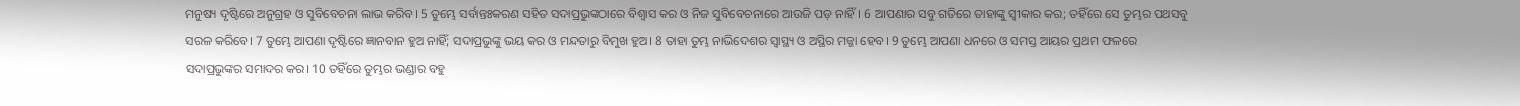ମନୁଷ୍ୟ ଦୃଷ୍ଟିରେ ଅନୁଗ୍ରହ ଓ ସୁବିବେଚନା ଲାଭ କରିବ। 5 ତୁମ୍ଭେ ସର୍ବାନ୍ତଃକରଣ ସହିତ ସଦାପ୍ରଭୁଙ୍କଠାରେ ବିଶ୍ୱାସ କର ଓ ନିଜ ସୁବିବେଚନାରେ ଆଉଜି ପଡ଼ ନାହିଁ। 6 ଆପଣାର ସବୁ ଗତିରେ ତାହାଙ୍କୁ ସ୍ୱୀକାର କର; ତହିଁରେ ସେ ତୁମ୍ଭର ପଥସବୁ ସରଳ କରିବେ। 7 ତୁମ୍ଭେ ଆପଣା ଦୃଷ୍ଟିରେ ଜ୍ଞାନବାନ ହୁଅ ନାହିଁ; ସଦାପ୍ରଭୁଙ୍କୁ ଭୟ କର ଓ ମନ୍ଦତାରୁ ବିମୁଖ ହୁଅ। 8 ତାହା ତୁମ୍ଭ ନାଭିଦେଶର ସ୍ୱାସ୍ଥ୍ୟ ଓ ଅସ୍ଥିର ମଜ୍ଜା ହେବ। 9 ତୁମ୍ଭେ ଆପଣା ଧନରେ ଓ ସମସ୍ତ ଆୟର ପ୍ରଥମ ଫଳରେ ସଦାପ୍ରଭୁଙ୍କର ସମାଦର କର। 10 ତହିଁରେ ତୁମ୍ଭର ଭଣ୍ଡାର ବହୁ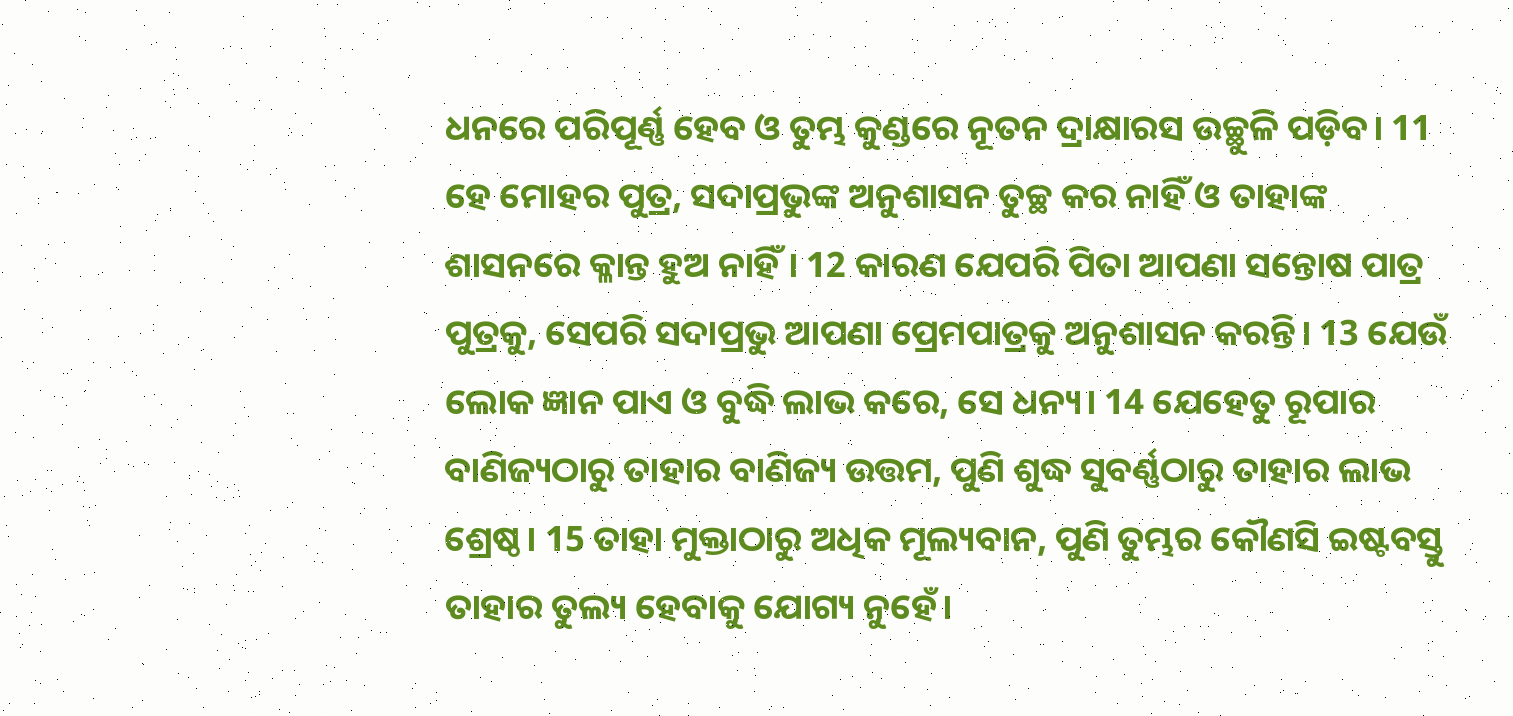ଧନରେ ପରିପୂର୍ଣ୍ଣ ହେବ ଓ ତୁମ୍ଭ କୁଣ୍ଡରେ ନୂତନ ଦ୍ରାକ୍ଷାରସ ଉଚ୍ଛୁଳି ପଡ଼ିବ। 11 ହେ ମୋହର ପୁତ୍ର, ସଦାପ୍ରଭୁଙ୍କ ଅନୁଶାସନ ତୁଚ୍ଛ କର ନାହିଁ ଓ ତାହାଙ୍କ ଶାସନରେ କ୍ଳାନ୍ତ ହୁଅ ନାହିଁ। 12 କାରଣ ଯେପରି ପିତା ଆପଣା ସନ୍ତୋଷ ପାତ୍ର ପୁତ୍ରକୁ, ସେପରି ସଦାପ୍ରଭୁ ଆପଣା ପ୍ରେମପାତ୍ରକୁ ଅନୁଶାସନ କରନ୍ତି। 13 ଯେଉଁ ଲୋକ ଜ୍ଞାନ ପାଏ ଓ ବୁଦ୍ଧି ଲାଭ କରେ, ସେ ଧନ୍ୟ। 14 ଯେହେତୁ ରୂପାର ବାଣିଜ୍ୟଠାରୁ ତାହାର ବାଣିଜ୍ୟ ଉତ୍ତମ, ପୁଣି ଶୁଦ୍ଧ ସୁବର୍ଣ୍ଣଠାରୁ ତାହାର ଲାଭ ଶ୍ରେଷ୍ଠ। 15 ତାହା ମୁକ୍ତାଠାରୁ ଅଧିକ ମୂଲ୍ୟବାନ, ପୁଣି ତୁମ୍ଭର କୌଣସି ଇଷ୍ଟବସ୍ତୁ ତାହାର ତୁଲ୍ୟ ହେବାକୁ ଯୋଗ୍ୟ ନୁହେଁ।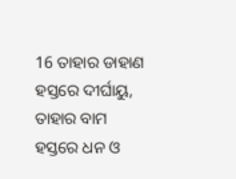16 ତାହାର ଡାହାଣ ହସ୍ତରେ ଦୀର୍ଘାୟୁ, ତାହାର ବାମ ହସ୍ତରେ ଧନ ଓ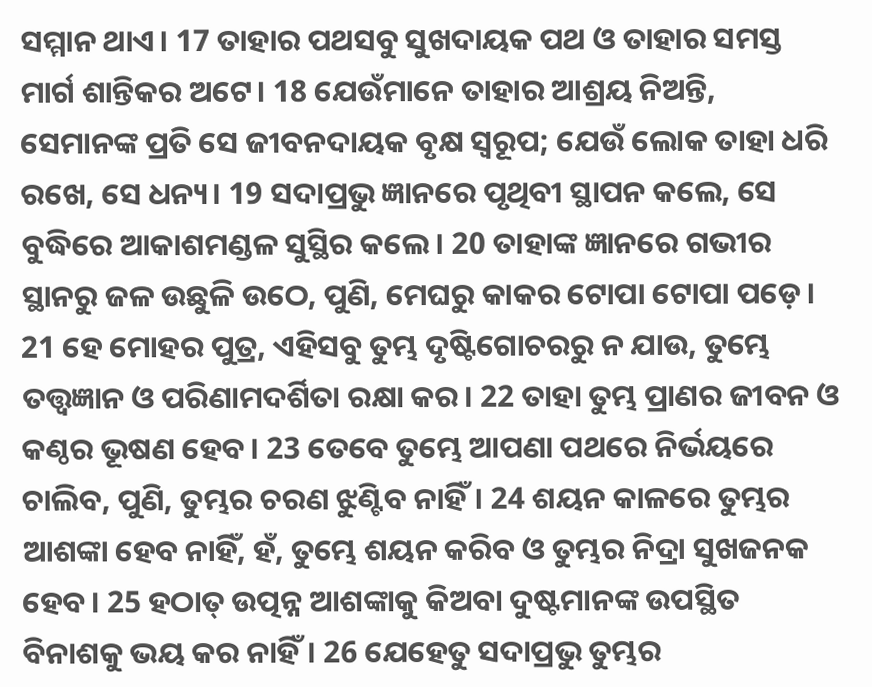ସମ୍ମାନ ଥାଏ। 17 ତାହାର ପଥସବୁ ସୁଖଦାୟକ ପଥ ଓ ତାହାର ସମସ୍ତ ମାର୍ଗ ଶାନ୍ତିକର ଅଟେ। 18 ଯେଉଁମାନେ ତାହାର ଆଶ୍ରୟ ନିଅନ୍ତି, ସେମାନଙ୍କ ପ୍ରତି ସେ ଜୀବନଦାୟକ ବୃକ୍ଷ ସ୍ୱରୂପ; ଯେଉଁ ଲୋକ ତାହା ଧରି ରଖେ, ସେ ଧନ୍ୟ। 19 ସଦାପ୍ରଭୁ ଜ୍ଞାନରେ ପୃଥିବୀ ସ୍ଥାପନ କଲେ, ସେ ବୁଦ୍ଧିରେ ଆକାଶମଣ୍ଡଳ ସୁସ୍ଥିର କଲେ। 20 ତାହାଙ୍କ ଜ୍ଞାନରେ ଗଭୀର ସ୍ଥାନରୁ ଜଳ ଉଛୁଳି ଉଠେ, ପୁଣି, ମେଘରୁ କାକର ଟୋପା ଟୋପା ପଡ଼େ। 21 ହେ ମୋହର ପୁତ୍ର, ଏହିସବୁ ତୁମ୍ଭ ଦୃଷ୍ଟିଗୋଚରରୁ ନ ଯାଉ, ତୁମ୍ଭେ ତତ୍ତ୍ୱଜ୍ଞାନ ଓ ପରିଣାମଦର୍ଶିତା ରକ୍ଷା କର। 22 ତାହା ତୁମ୍ଭ ପ୍ରାଣର ଜୀବନ ଓ କଣ୍ଠର ଭୂଷଣ ହେବ। 23 ତେବେ ତୁମ୍ଭେ ଆପଣା ପଥରେ ନିର୍ଭୟରେ ଚାଲିବ, ପୁଣି, ତୁମ୍ଭର ଚରଣ ଝୁଣ୍ଟିବ ନାହିଁ। 24 ଶୟନ କାଳରେ ତୁମ୍ଭର ଆଶଙ୍କା ହେବ ନାହିଁ, ହଁ, ତୁମ୍ଭେ ଶୟନ କରିବ ଓ ତୁମ୍ଭର ନିଦ୍ରା ସୁଖଜନକ ହେବ। 25 ହଠାତ୍‍ ଉତ୍ପନ୍ନ ଆଶଙ୍କାକୁ କିଅବା ଦୁଷ୍ଟମାନଙ୍କ ଉପସ୍ଥିତ ବିନାଶକୁ ଭୟ କର ନାହିଁ। 26 ଯେହେତୁ ସଦାପ୍ରଭୁ ତୁମ୍ଭର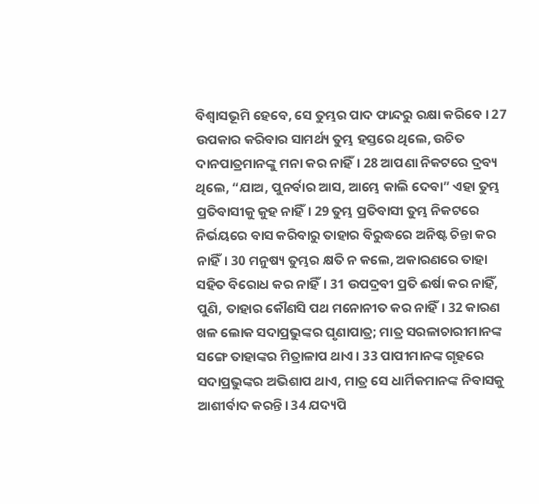ବିଶ୍ୱାସଭୂମି ହେବେ, ସେ ତୁମ୍ଭର ପାଦ ଫାନ୍ଦରୁ ରକ୍ଷା କରିବେ। 27 ଉପକାର କରିବାର ସାମର୍ଥ୍ୟ ତୁମ୍ଭ ହସ୍ତରେ ଥିଲେ, ଉଚିତ ଦାନପାତ୍ରମାନଙ୍କୁ ମନା କର ନାହିଁ। 28 ଆପଣା ନିକଟରେ ଦ୍ରବ୍ୟ ଥିଲେ, “ଯାଅ, ପୁନର୍ବାର ଆସ, ଆମ୍ଭେ କାଲି ଦେବା” ଏହା ତୁମ୍ଭ ପ୍ରତିବାସୀକୁ କୁହ ନାହିଁ। 29 ତୁମ୍ଭ ପ୍ରତିବାସୀ ତୁମ୍ଭ ନିକଟରେ ନିର୍ଭୟରେ ବାସ କରିବାରୁ ତାହାର ବିରୁଦ୍ଧରେ ଅନିଷ୍ଟ ଚିନ୍ତା କର ନାହିଁ। 30 ମନୁଷ୍ୟ ତୁମ୍ଭର କ୍ଷତି ନ କଲେ, ଅକାରଣରେ ତାହା ସହିତ ବିରୋଧ କର ନାହିଁ। 31 ଉପଦ୍ରବୀ ପ୍ରତି ଈର୍ଷା କର ନାହିଁ, ପୁଣି, ତାହାର କୌଣସି ପଥ ମନୋନୀତ କର ନାହିଁ। 32 କାରଣ ଖଳ ଲୋକ ସଦାପ୍ରଭୁଙ୍କର ଘୃଣାପାତ୍ର; ମାତ୍ର ସରଳାଚାରୀମାନଙ୍କ ସଙ୍ଗେ ତାହାଙ୍କର ମିତ୍ରାଳାପ ଥାଏ। 33 ପାପୀମାନଙ୍କ ଗୃହରେ ସଦାପ୍ରଭୁଙ୍କର ଅଭିଶାପ ଥାଏ, ମାତ୍ର ସେ ଧାର୍ମିକମାନଙ୍କ ନିବାସକୁ ଆଶୀର୍ବାଦ କରନ୍ତି। 34 ଯଦ୍ୟପି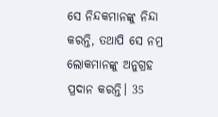ସେ ନିନ୍ଦକମାନଙ୍କୁ ନିନ୍ଦା କରନ୍ତି, ତଥାପି ସେ ନମ୍ର ଲୋକମାନଙ୍କୁ ଅନୁଗ୍ରହ ପ୍ରଦାନ କରନ୍ତି। 35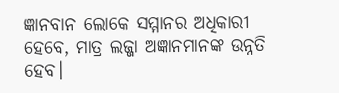ଜ୍ଞାନବାନ ଲୋକେ ସମ୍ମାନର ଅଧିକାରୀ ହେବେ, ମାତ୍ର ଲଜ୍ଜା ଅଜ୍ଞାନମାନଙ୍କ ଉନ୍ନତି ହେବ।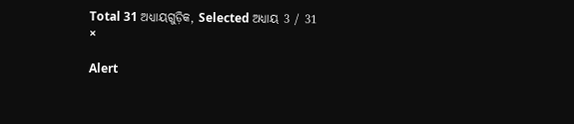Total 31 ଅଧ୍ୟାୟଗୁଡ଼ିକ, Selected ଅଧ୍ୟାୟ 3 / 31
×

Alert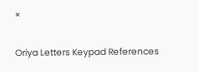×

Oriya Letters Keypad References